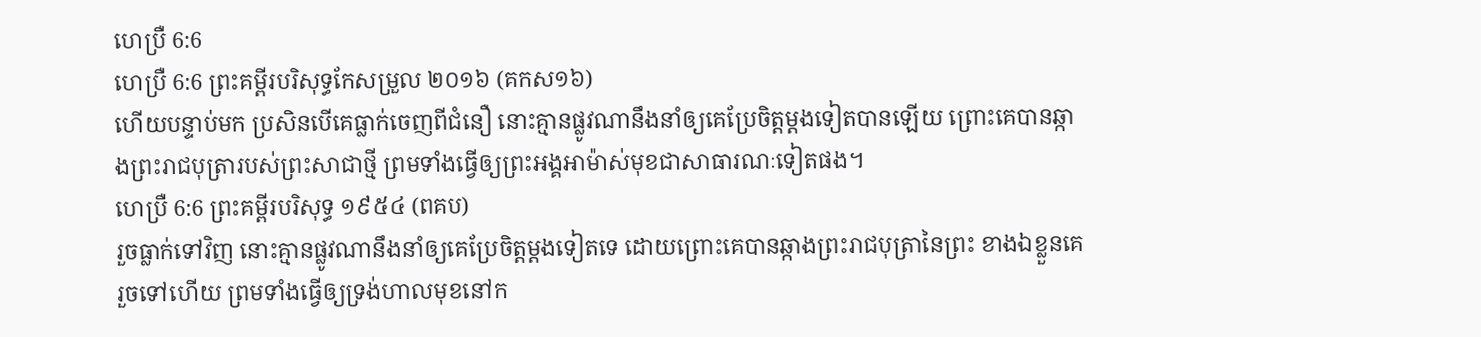ហេប្រឺ 6:6
ហេប្រឺ 6:6 ព្រះគម្ពីរបរិសុទ្ធកែសម្រួល ២០១៦ (គកស១៦)
ហើយបន្ទាប់មក ប្រសិនបើគេធ្លាក់ចេញពីជំនឿ នោះគ្មានផ្លូវណានឹងនាំឲ្យគេប្រែចិត្តម្តងទៀតបានឡើយ ព្រោះគេបានឆ្កាងព្រះរាជបុត្រារបស់ព្រះសាជាថ្មី ព្រមទាំងធ្វើឲ្យព្រះអង្គអាម៉ាស់មុខជាសាធារណៈទៀតផង។
ហេប្រឺ 6:6 ព្រះគម្ពីរបរិសុទ្ធ ១៩៥៤ (ពគប)
រួចធ្លាក់ទៅវិញ នោះគ្មានផ្លូវណានឹងនាំឲ្យគេប្រែចិត្តម្តងទៀតទេ ដោយព្រោះគេបានឆ្កាងព្រះរាជបុត្រានៃព្រះ ខាងឯខ្លួនគេរួចទៅហើយ ព្រមទាំងធ្វើឲ្យទ្រង់ហាលមុខនៅក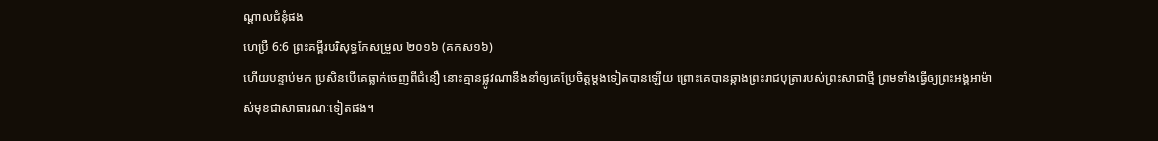ណ្តាលជំនុំផង
ហេប្រឺ 6:6 ព្រះគម្ពីរបរិសុទ្ធកែសម្រួល ២០១៦ (គកស១៦)
ហើយបន្ទាប់មក ប្រសិនបើគេធ្លាក់ចេញពីជំនឿ នោះគ្មានផ្លូវណានឹងនាំឲ្យគេប្រែចិត្តម្តងទៀតបានឡើយ ព្រោះគេបានឆ្កាងព្រះរាជបុត្រារបស់ព្រះសាជាថ្មី ព្រមទាំងធ្វើឲ្យព្រះអង្គអាម៉ាស់មុខជាសាធារណៈទៀតផង។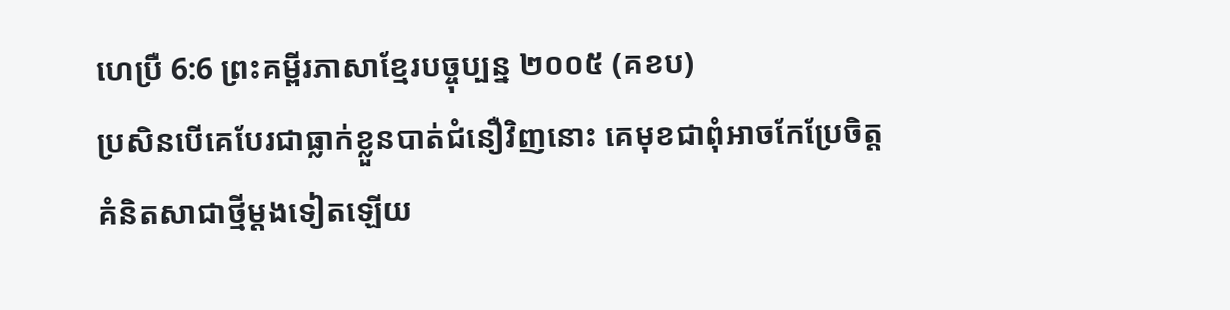ហេប្រឺ 6:6 ព្រះគម្ពីរភាសាខ្មែរបច្ចុប្បន្ន ២០០៥ (គខប)
ប្រសិនបើគេបែរជាធ្លាក់ខ្លួនបាត់ជំនឿវិញនោះ គេមុខជាពុំអាចកែប្រែចិត្តគំនិតសាជាថ្មីម្ដងទៀតឡើយ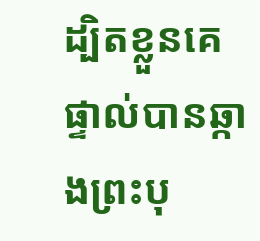ដ្បិតខ្លួនគេផ្ទាល់បានឆ្កាងព្រះបុ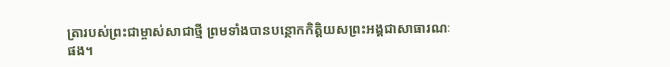ត្រារបស់ព្រះជាម្ចាស់សាជាថ្មី ព្រមទាំងបានបន្ថោកកិត្តិយសព្រះអង្គជាសាធារណៈផង។